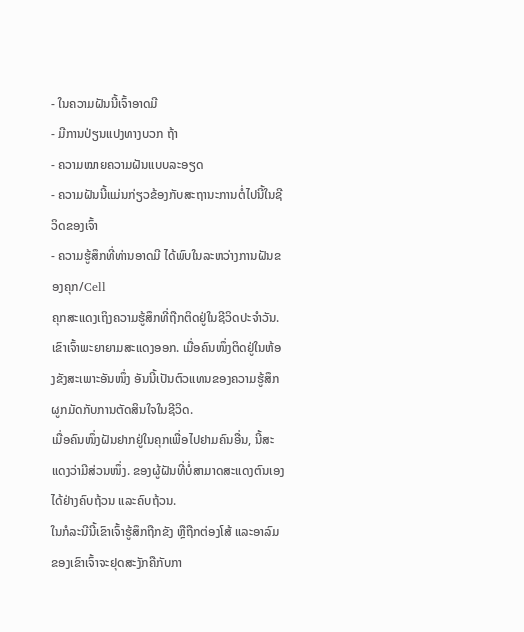- ໃນຄວາມຝັນນີ້ເຈົ້າອາດມີ
- ມີການປ່ຽນແປງທາງບວກ ຖ້າ
- ຄວາມໝາຍຄວາມຝັນແບບລະອຽດ
- ຄວາມຝັນນີ້ແມ່ນກ່ຽວຂ້ອງກັບສະຖານະການຕໍ່ໄປນີ້ໃນຊີວິດຂອງເຈົ້າ
- ຄວາມຮູ້ສຶກທີ່ທ່ານອາດມີ ໄດ້ພົບໃນລະຫວ່າງການຝັນຂອງຄຸກ/Cell
ຄຸກສະແດງເຖິງຄວາມຮູ້ສຶກທີ່ຖືກຕິດຢູ່ໃນຊີວິດປະຈຳວັນ.
ເຂົາເຈົ້າພະຍາຍາມສະແດງອອກ. ເມື່ອຄົນໜຶ່ງຕິດຢູ່ໃນຫ້ອງຂັງສະເພາະອັນໜຶ່ງ ອັນນີ້ເປັນຕົວແທນຂອງຄວາມຮູ້ສຶກຜູກມັດກັບການຕັດສິນໃຈໃນຊີວິດ.
ເມື່ອຄົນໜຶ່ງຝັນຢາກຢູ່ໃນຄຸກເພື່ອໄປຢາມຄົນອື່ນ, ນີ້ສະແດງວ່າມີສ່ວນໜຶ່ງ. ຂອງຜູ້ຝັນທີ່ບໍ່ສາມາດສະແດງຕົນເອງໄດ້ຢ່າງຄົບຖ້ວນ ແລະຄົບຖ້ວນ.
ໃນກໍລະນີນີ້ເຂົາເຈົ້າຮູ້ສຶກຖືກຂັງ ຫຼືຖືກຕ່ອງໂສ້ ແລະອາລົມຂອງເຂົາເຈົ້າຈະຢຸດສະງັກຄືກັບກາ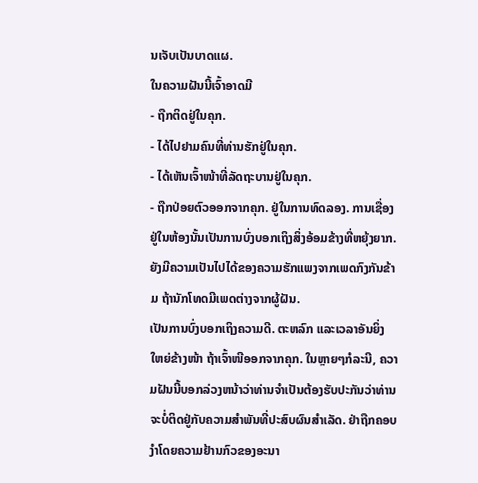ນເຈັບເປັນບາດແຜ.
ໃນຄວາມຝັນນີ້ເຈົ້າອາດມີ
- ຖືກຕິດຢູ່ໃນຄຸກ.
- ໄດ້ໄປຢາມຄົນທີ່ທ່ານຮັກຢູ່ໃນຄຸກ.
- ໄດ້ເຫັນເຈົ້າໜ້າທີ່ລັດຖະບານຢູ່ໃນຄຸກ.
- ຖືກປ່ອຍຕົວອອກຈາກຄຸກ. ຢູ່ໃນການທົດລອງ. ການເຊື່ອງຢູ່ໃນຫ້ອງນັ້ນເປັນການບົ່ງບອກເຖິງສິ່ງອ້ອມຂ້າງທີ່ຫຍຸ້ງຍາກ.
ຍັງມີຄວາມເປັນໄປໄດ້ຂອງຄວາມຮັກແພງຈາກເພດກົງກັນຂ້າມ ຖ້ານັກໂທດມີເພດຕ່າງຈາກຜູ້ຝັນ.
ເປັນການບົ່ງບອກເຖິງຄວາມດີ. ຕະຫລົກ ແລະເວລາອັນຍິ່ງໃຫຍ່ຂ້າງໜ້າ ຖ້າເຈົ້າໜີອອກຈາກຄຸກ. ໃນຫຼາຍໆກໍລະນີ, ຄວາມຝັນນີ້ບອກລ່ວງຫນ້າວ່າທ່ານຈໍາເປັນຕ້ອງຮັບປະກັນວ່າທ່ານຈະບໍ່ຕິດຢູ່ກັບຄວາມສໍາພັນທີ່ປະສົບຜົນສໍາເລັດ. ຢ່າຖືກຄອບງໍາໂດຍຄວາມຢ້ານກົວຂອງອະນາ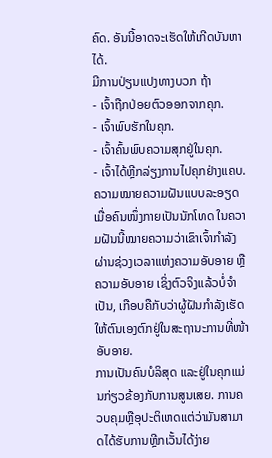ຄົດ. ອັນນີ້ອາດຈະເຮັດໃຫ້ເກີດບັນຫາໄດ້.
ມີການປ່ຽນແປງທາງບວກ ຖ້າ
- ເຈົ້າຖືກປ່ອຍຕົວອອກຈາກຄຸກ.
- ເຈົ້າພົບຮັກໃນຄຸກ.
- ເຈົ້າຄົ້ນພົບຄວາມສຸກຢູ່ໃນຄຸກ.
- ເຈົ້າໄດ້ຫຼີກລ່ຽງການໄປຄຸກຢ່າງແຄບ.
ຄວາມໝາຍຄວາມຝັນແບບລະອຽດ
ເມື່ອຄົນໜຶ່ງກາຍເປັນນັກໂທດ ໃນຄວາມຝັນນີ້ໝາຍຄວາມວ່າເຂົາເຈົ້າກຳລັງຜ່ານຊ່ວງເວລາແຫ່ງຄວາມອັບອາຍ ຫຼືຄວາມອັບອາຍ ເຊິ່ງຕົວຈິງແລ້ວບໍ່ຈຳເປັນ, ເກືອບຄືກັບວ່າຜູ້ຝັນກຳລັງເຮັດໃຫ້ຕົນເອງຕົກຢູ່ໃນສະຖານະການທີ່ໜ້າອັບອາຍ.
ການເປັນຄົນບໍລິສຸດ ແລະຢູ່ໃນຄຸກແມ່ນກ່ຽວຂ້ອງກັບການສູນເສຍ. ການຄວບຄຸມຫຼືອຸປະຕິເຫດແຕ່ວ່າມັນສາມາດໄດ້ຮັບການຫຼີກເວັ້ນໄດ້ງ່າຍ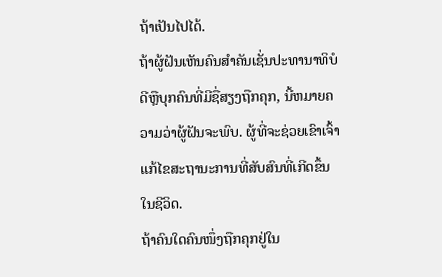ຖ້າເປັນໄປໄດ້.
ຖ້າຜູ້ຝັນເຫັນຄົນສໍາຄັນເຊັ່ນປະທານາທິບໍດີຫຼືບຸກຄົນທີ່ມີຊື່ສຽງຖືກຄຸກ, ນີ້ຫມາຍຄວາມວ່າຜູ້ຝັນຈະພົບ. ຜູ້ທີ່ຈະຊ່ວຍເຂົາເຈົ້າແກ້ໄຂສະຖານະການທີ່ສັບສົນທີ່ເກີດຂຶ້ນໃນຊີວິດ.
ຖ້າຄົນໃດຄົນໜຶ່ງຖືກຄຸກຢູ່ໃນ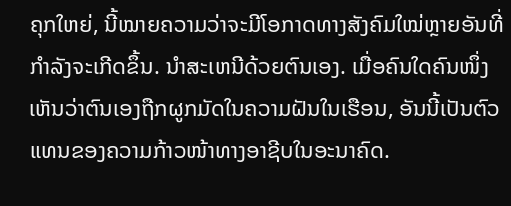ຄຸກໃຫຍ່, ນີ້ໝາຍຄວາມວ່າຈະມີໂອກາດທາງສັງຄົມໃໝ່ຫຼາຍອັນທີ່ກຳລັງຈະເກີດຂຶ້ນ. ນໍາສະເຫນີດ້ວຍຕົນເອງ. ເມື່ອຄົນໃດຄົນໜຶ່ງເຫັນວ່າຕົນເອງຖືກຜູກມັດໃນຄວາມຝັນໃນເຮືອນ, ອັນນີ້ເປັນຕົວແທນຂອງຄວາມກ້າວໜ້າທາງອາຊີບໃນອະນາຄົດ.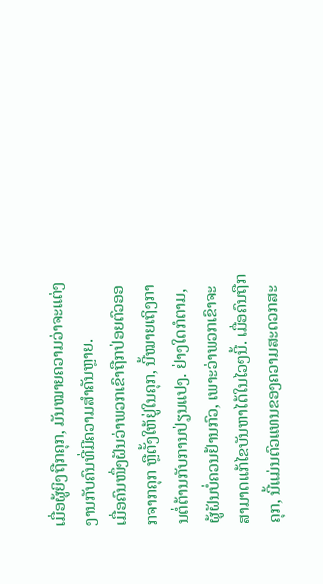ເມື່ອຜູ້ຍິງຖືກຄຸກ, ມັນໝາຍຄວາມວ່າຈະແຕ່ງງານກັບຄົນທີ່ມີຄວາມສຳຄັນຫຼາຍ.
ເມື່ອຄົນໜຶ່ງຝັນວ່າພວກເຂົາຖືກປ່ອຍຕົວອອກຈາກຄຸກ ຫຼືຕັ້ງໃຫ້ຢູ່ໃນຄຸກ, ນີ້ໝາຍເຖິງການຕໍ່ຕ້ານກັບການປ່ຽນແປງ. ຢ່າງໃດກໍຕາມ, ຜູ້ຝັນບໍ່ຄວນຢ້ານກົວ, ເພາະວ່າພວກເຂົາຈະສາມາດແກ້ໄຂບັນຫາໄດ້ໃນໄວໆນີ້. ເມື່ອຄົນຖືກຄຸກ, ນີ້ແມ່ນຕົວແທນຂອງຄວາມສະດວກສະ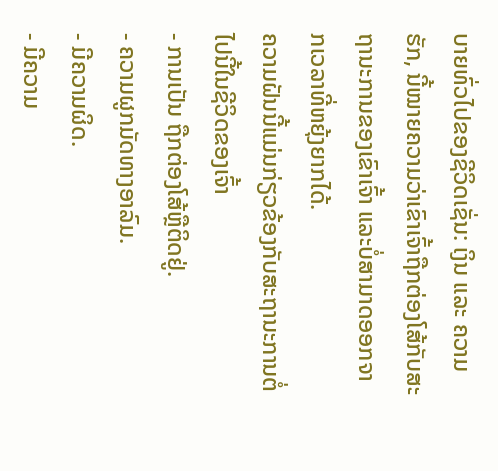ບາຍທົ່ວໄປຂອງຊີວິດເຊັ່ນ: ເງິນ ແລະ ຄວາມຮັກ, ນີ້ໝາຍຄວາມວ່າເຂົາເຈົ້າຖືກຕ່ອງໂສ້ກັບສະຖານະການຂອງເຂົາເຈົ້າ ແລະບໍ່ສາມາດອອກຈາກເວລາທີ່ຫຍຸ້ງຍາກໄດ້.
ຄວາມຝັນນີ້ແມ່ນກ່ຽວຂ້ອງກັບສະຖານະການຕໍ່ໄປນີ້ໃນຊີວິດຂອງເຈົ້າ
- ການເປັນ ຖືກຕ່ອງໂສ້ຫຼືຕິດຢູ່.
- ຄວາມຜູກມັດທາງອາລົມ.
- ມີຄວາມຜິດ.
- ມີຄວາມ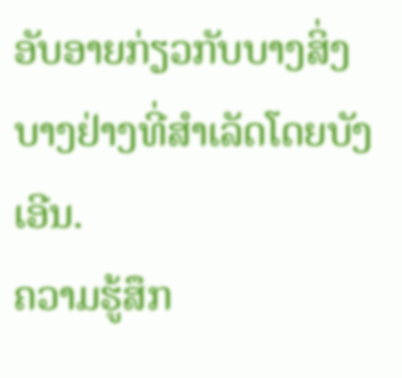ອັບອາຍກ່ຽວກັບບາງສິ່ງບາງຢ່າງທີ່ສໍາເລັດໂດຍບັງເອີນ.
ຄວາມຮູ້ສຶກ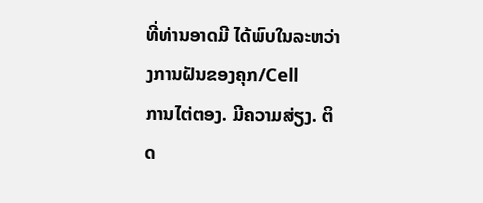ທີ່ທ່ານອາດມີ ໄດ້ພົບໃນລະຫວ່າງການຝັນຂອງຄຸກ/Cell
ການໄຕ່ຕອງ. ມີຄວາມສ່ຽງ. ຕິດ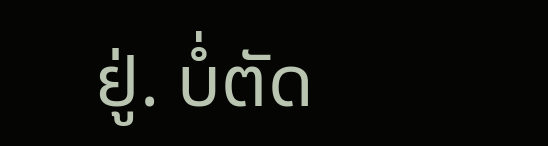ຢູ່. ບໍ່ຕັດ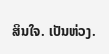ສິນໃຈ. ເປັນຫ່ວງ.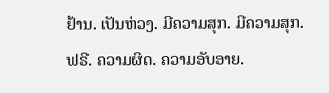ຢ້ານ. ເປັນຫ່ວງ. ມີຄວາມສຸກ. ມີຄວາມສຸກ. ຟຣີ. ຄວາມຜິດ. ຄວາມອັບອາຍ.